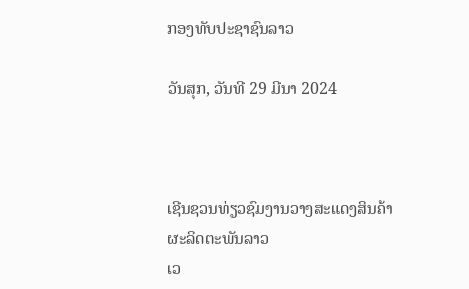ກອງທັບປະຊາຊົນລາວ

ວັນສຸກ, ວັນທີ 29 ມີນາ 2024



ເຊີນຊວນທ່ຽວຊົມງານວາງສະແດງສິນຄ້າຜະລິດຕະພັນລາວ
ເວ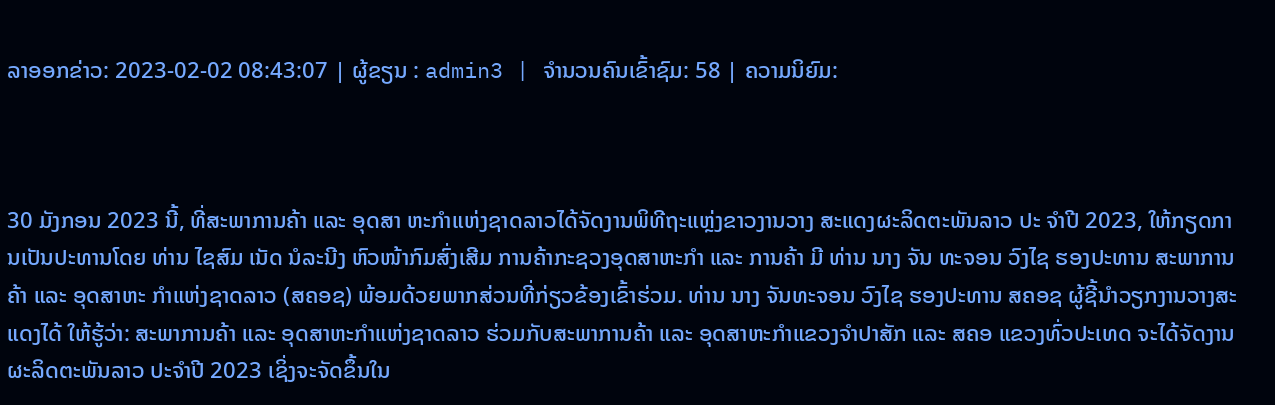ລາອອກຂ່າວ: 2023-02-02 08:43:07 | ຜູ້ຂຽນ : admin3 | ຈຳນວນຄົນເຂົ້າຊົມ: 58 | ຄວາມນິຍົມ:



30 ມັງກອນ 2023 ນີ້, ທີ່ສະພາການຄ້າ ແລະ ອຸດສາ ຫະກຳແຫ່ງຊາດລາວໄດ້ຈັດງານພິທີຖະແຫຼ່ງຂາວງານວາງ ສະແດງຜະລິດຕະພັນລາວ ປະ ຈຳປີ 2023, ໃຫ້ກຽດການເປັນປະທານໂດຍ ທ່ານ ໄຊສົມ ເນັດ ນໍລະນີງ ຫົວໜ້າກົມສົ່ງເສີມ ການຄ້າກະຊວງອຸດສາຫະກຳ ແລະ ການຄ້າ ມີ ທ່ານ ນາງ ຈັນ ທະຈອນ ວົງໄຊ ຮອງປະທານ ສະພາການຄ້າ ແລະ ອຸດສາຫະ ກຳແຫ່ງຊາດລາວ (ສຄອຊ) ພ້ອມດ້ວຍພາກສ່ວນທີ່ກ່ຽວຂ້ອງເຂົ້າຮ່ວມ. ທ່ານ ນາງ ຈັນທະຈອນ ວົງໄຊ ຮອງປະທານ ສຄອຊ ຜູ້ຊີ້ນຳວຽກງານວາງສະແດງໄດ້ ໃຫ້ຮູ້ວ່າ: ສະພາການຄ້າ ແລະ ອຸດສາຫະກຳແຫ່ງຊາດລາວ ຮ່ວມກັບສະພາການຄ້າ ແລະ ອຸດສາຫະກຳແຂວງຈຳປາສັກ ແລະ ສຄອ ແຂວງທົ່ວປະເທດ ຈະໄດ້ຈັດງານຜະລິດຕະພັນລາວ ປະຈຳປີ 2023 ເຊິ່ງຈະຈັດຂຶ້ນໃນ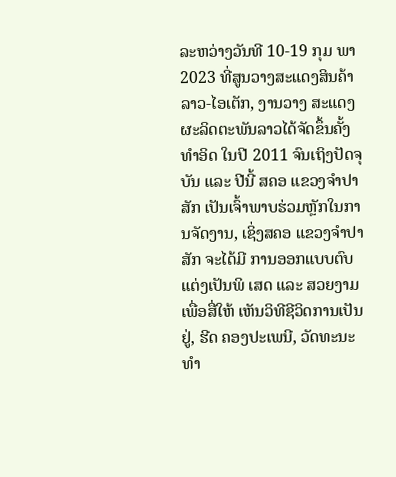ລະຫວ່າງວັນທີ 10-19 ກຸມ ພາ 2023 ທີ່ສູນວາງສະແດງສິນຄ້າ ລາວ-ໄອເຕັກ, ງານວາງ ສະແດງຜະລິດຕະພັນລາວໄດ້ຈັດຂຶ້ນຄັ້ງທຳອິດ ໃນປີ 2011 ຈົນເຖິງປັດຈຸບັນ ແລະ ປີນີ້ ສຄອ ແຂວງຈຳປາສັກ ເປັນເຈົ້າພາບຮ່ວມຫຼັກໃນການຈັດງານ, ເຊິ່ງສຄອ ແຂວງຈຳປາສັກ ຈະໄດ້ມີ ການອອກແບບຕົບແຕ່ງເປັນພິ ເສດ ແລະ ສວຍງາມເພື່ອສື່ໃຫ້ ເຫັນວິທີຊີວິດການເປັນຢູ່, ຮີດ ຄອງປະເພນີ, ວັດທະນະທຳ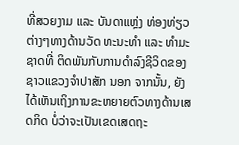ທີ່ສວຍງາມ ແລະ ບັນດາແຫຼ່ງ ທ່ອງທ່ຽວຕ່າງໆທາງດ້ານວັດ ທະນະທຳ ແລະ ທຳມະຊາດທີ່ ຕິດພັນກັບການດຳລົງຊີວິດຂອງຊາວແຂວງຈຳປາສັກ ນອກ ຈາກນັ້ນ, ຍັງໄດ້ເຫັນເຖິງການຂະຫຍາຍຕົວທາງດ້ານເສດກິດ ບໍ່ວ່າຈະເປັນເຂດເສດຖະ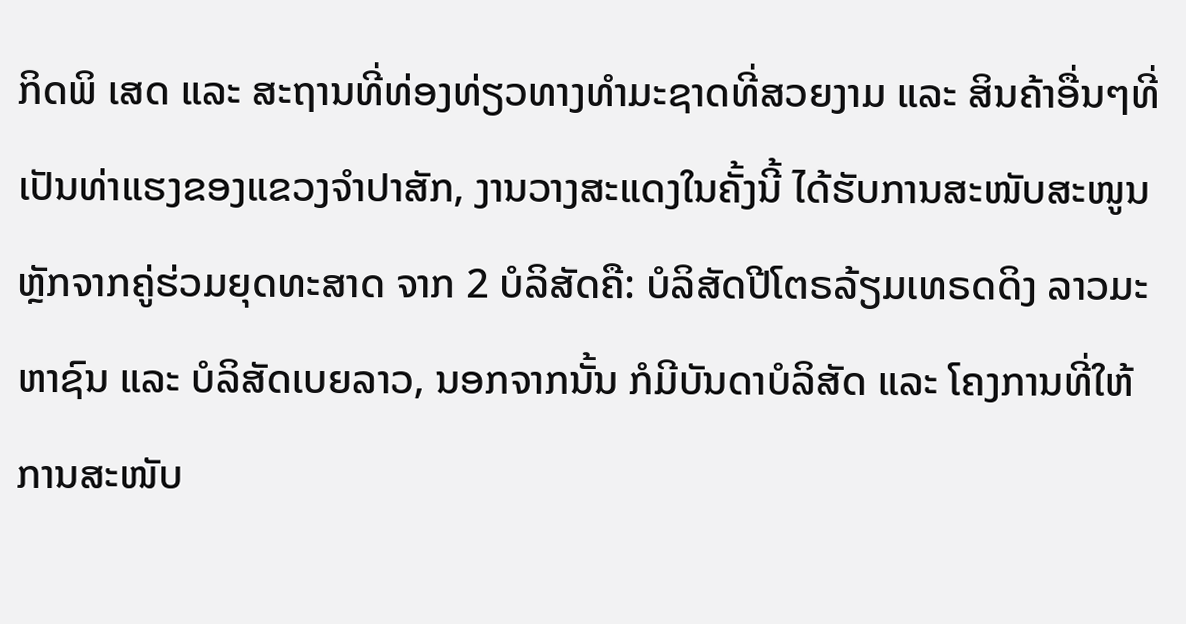ກິດພິ ເສດ ແລະ ສະຖານທີ່ທ່ອງທ່ຽວທາງທຳມະຊາດທີ່ສວຍງາມ ແລະ ສິນຄ້າອື່ນໆທີ່ເປັນທ່າແຮງຂອງແຂວງຈຳປາສັກ, ງານວາງສະແດງໃນຄັ້ງນີ້ ໄດ້ຮັບການສະໜັບສະໜູນຫຼັກຈາກຄູ່ຮ່ວມຍຸດທະສາດ ຈາກ 2 ບໍລິສັດຄື: ບໍລິສັດປີໂຕຣລ້ຽມເທຣດດິງ ລາວມະຫາຊົນ ແລະ ບໍລິສັດເບຍລາວ, ນອກຈາກນັ້ນ ກໍມີບັນດາບໍລິສັດ ແລະ ໂຄງການທີ່ໃຫ້ການສະໜັບ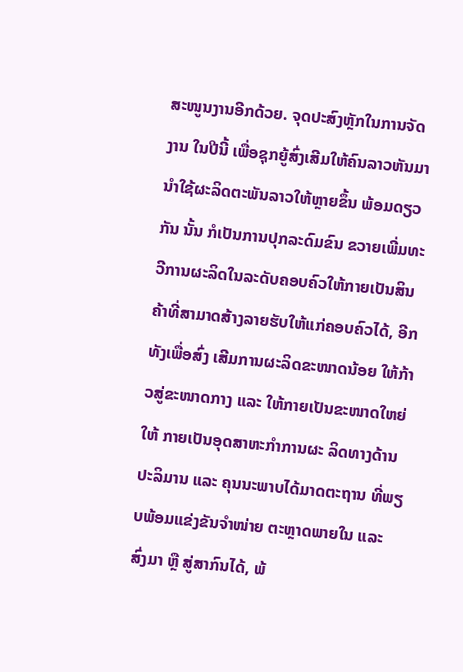ສະໜູນງານອີກດ້ວຍ. ຈຸດປະສົງຫຼັກໃນການຈັດງານ ໃນປີນີ້ ເພື່ອຊຸກຍູ້ສົ່ງເສີມໃຫ້ຄົນລາວຫັນມານຳໃຊ້ຜະລິດຕະພັນລາວໃຫ້ຫຼາຍຂຶ້ນ ພ້ອມດຽວກັນ ນັ້ນ ກໍເປັນການປຸກລະດົມຂົນ ຂວາຍເພີ່ມທະວີການຜະລິດໃນລະດັບຄອບຄົວໃຫ້ກາຍເປັນສິນ ຄ້າທີ່ສາມາດສ້າງລາຍຮັບໃຫ້ແກ່ຄອບຄົວໄດ້, ອີກທັງເພື່ອສົ່ງ ເສີມການຜະລິດຂະໜາດນ້ອຍ ໃຫ້ກ້າວສູ່ຂະໜາດກາງ ແລະ ໃຫ້ກາຍເປັນຂະໜາດໃຫຍ່ ໃຫ້ ກາຍເປັນອຸດສາຫະກຳການຜະ ລິດທາງດ້ານປະລິມານ ແລະ ຄຸນນະພາບໄດ້ມາດຕະຖານ ທີ່ພຽບພ້ອມແຂ່ງຂັນຈຳໜ່າຍ ຕະຫຼາດພາຍໃນ ແລະ ສົ່ງມາ ຫຼື ສູ່ສາກົນໄດ້, ພ້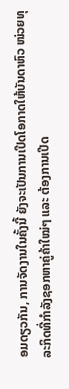ອມດຽວກັນ, ການຈັດງານໃນຄັ້ງນີ້ ຍັງຈະເປັນການເປີດໂອກາດໃຫ້ບັນດາຫົວ ໜ່ວຍທຸລະກິດທີ່ກຳລັງຊອກຫາຄູ່ຄ້າໃໝ່ໆ ແລະ ຕ້ອງການເປີດ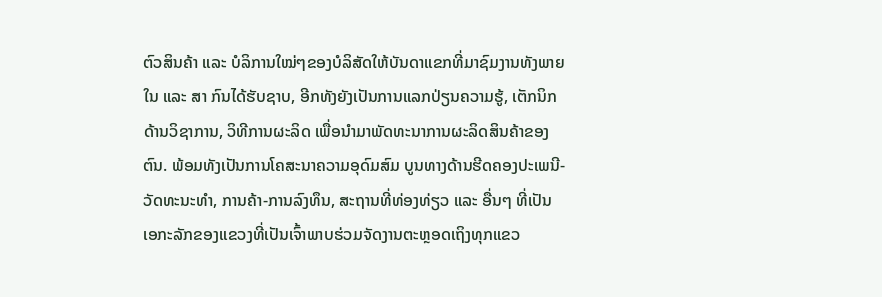ຕົວສິນຄ້າ ແລະ ບໍລິການໃໝ່ໆຂອງບໍລິສັດໃຫ້ບັນດາແຂກທີ່ມາຊົມງານທັງພາຍໃນ ແລະ ສາ ກົນໄດ້ຮັບຊາບ, ອີກທັງຍັງເປັນການແລກປ່ຽນຄວາມຮູ້, ເຕັກນິກດ້ານວິຊາການ, ວິທີການຜະລິດ ເພື່ອນຳມາພັດທະນາການຜະລິດສິນຄ້າຂອງຕົນ. ພ້ອມທັງເປັນການໂຄສະນາຄວາມອຸດົມສົມ ບູນທາງດ້ານຮີດຄອງປະເພນີ-ວັດທະນະທຳ, ການຄ້າ-ການລົງທຶນ, ສະຖານທີ່ທ່ອງທ່ຽວ ແລະ ອື່ນໆ ທີ່ເປັນເອກະລັກຂອງແຂວງທີ່ເປັນເຈົ້າພາບຮ່ວມຈັດງານຕະຫຼອດເຖິງທຸກແຂວ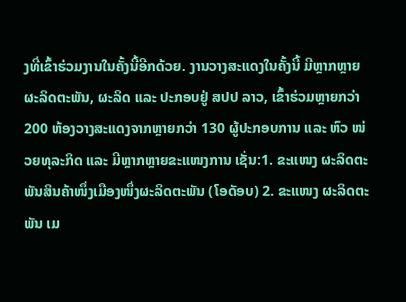ງທີ່ເຂົ້າຮ່ວມງານໃນຄັ້ງນີ້ອີກດ້ວຍ. ງານວາງສະແດງໃນຄັ້ງນີ້ ມີຫຼາກຫຼາຍຜະລິດຕະພັນ, ຜະລິດ ແລະ ປະກອບຢູ່ ສປປ ລາວ, ເຂົ້າຮ່ວມຫຼາຍກວ່າ 200 ຫ້ອງວາງສະແດງຈາກຫຼາຍກວ່າ 130 ຜູ້ປະກອບການ ແລະ ຫົວ ໜ່ວຍທຸລະກິດ ແລະ ມີຫຼາກຫຼາຍຂະແໜງການ ເຊັ່ນ:1. ຂະແໜງ ຜະລິດຕະພັນສິນຄ້າໜຶ່ງເມືອງໜຶ່ງຜະລິດຕະພັນ (ໂອດັອບ) 2. ຂະແໜງ ຜະລິດຕະພັນ ເມ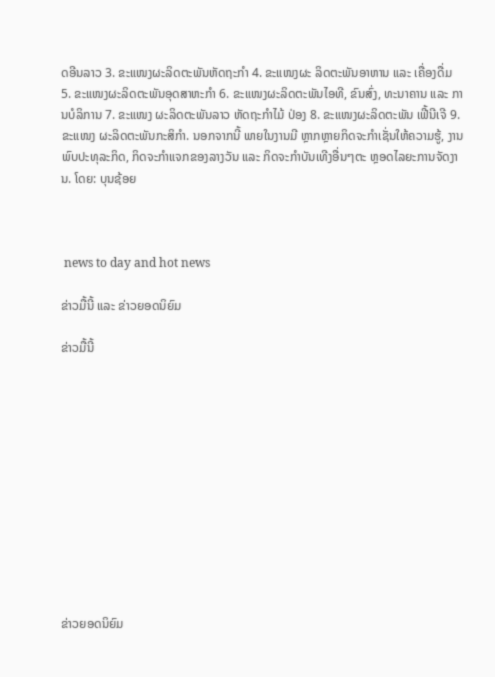ດອີນລາວ 3. ຂະແໜງຜະລິດຕະພັນຫັດຖະກຳ 4. ຂະແໜງຜະ ລິດຕະພັນອາຫານ ແລະ ເຄື່ອງດື່ມ 5. ຂະແໜງຜະລິດຕະພັນອຸດສາຫະກຳ 6. ຂະແໜງຜະລິດຕະພັນໄອທີ, ຂົນສົ່ງ, ທະນາຄານ ແລະ ການບໍລິການ 7. ຂະແໜງ ຜະລິດຕະພັນລາວ ຫັດຖະກຳໄມ້ ປ່ອງ 8. ຂະແໜງຜະລິດຕະພັນ ເຟີ້ນີເຈີ 9. ຂະແໜງ ຜະລິດຕະພັນກະສິກຳ. ນອກຈາກນີ້ ພາຍໃນງານມີ ຫຼາກຫຼາຍກິດຈະກຳເຊັ່ນໃຫ້ຄວາມຮູ້, ງານພົບປະທຸລະກິດ, ກິດຈະກຳແຈກຂອງລາງວັນ ແລະ ກິດຈະກຳບັນເທີງອື່ນໆຕະ ຫຼອດໄລຍະການຈັດງານ. ໂດຍ: ບຸນຊ້ອຍ



 news to day and hot news

ຂ່າວມື້ນີ້ ແລະ ຂ່າວຍອດນິຍົມ

ຂ່າວມື້ນີ້












ຂ່າວຍອດນິຍົມ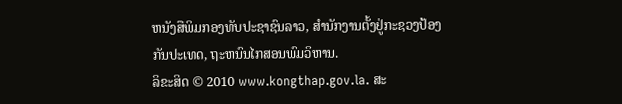ຫນັງສືພິມກອງທັບປະຊາຊົນລາວ, ສຳນັກງານຕັ້ງຢູ່ກະຊວງປ້ອງກັນປະເທດ, ຖະຫນົນໄກສອນພົມວິຫານ.
ລິຂະສິດ © 2010 www.kongthap.gov.la. ສະ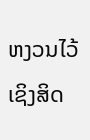ຫງວນໄວ້ເຊິງສິດ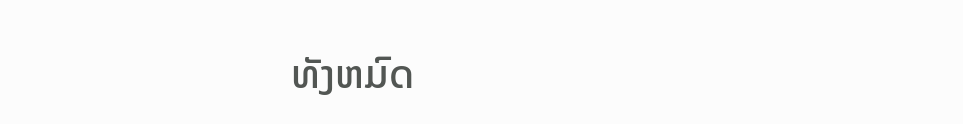ທັງຫມົດ